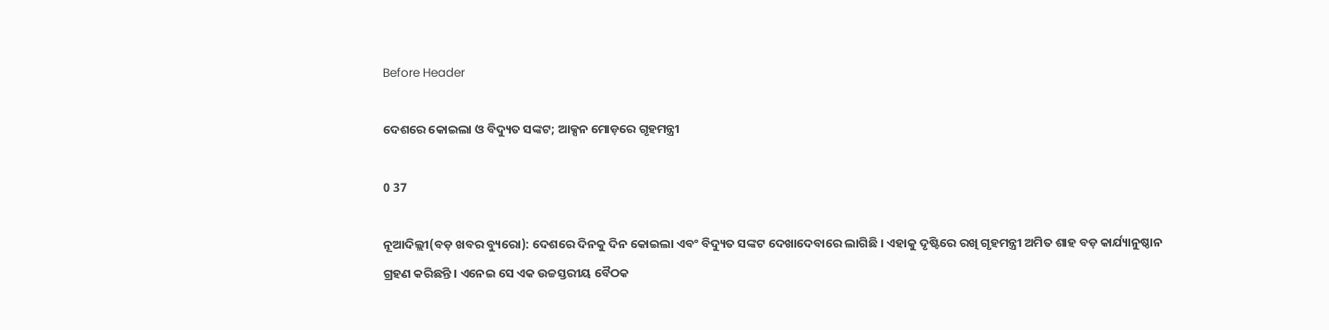Before Header

ଦେଶରେ କୋଇଲା ଓ ବିଦ୍ୟୁତ ସଙ୍କଟ; ଆକ୍ସନ ମୋଡ଼ରେ ଗୃହମନ୍ତ୍ରୀ

0 37

ନୂଆଦିଲ୍ଲୀ(ବଡ଼ ଖବର ବ୍ୟୁରୋ): ଦେଶରେ ଦିନକୁ ଦିନ କୋଇଲା ଏବଂ ବିଦ୍ୟୁତ ସଙ୍କଟ ଦେଖାଦେବାରେ ଲାଗିଛି । ଏହାକୁ ଦୃଷ୍ଟିରେ ରଖି ଗୃହମନ୍ତ୍ରୀ ଅମିତ ଶାହ ବଡ଼ କାର୍ଯ୍ୟାନୁଷ୍ଠାନ ଗ୍ରହଣ କରିଛନ୍ତି । ଏନେଇ ସେ ଏକ ଉଚ୍ଚସ୍ତରୀୟ ବୈଠକ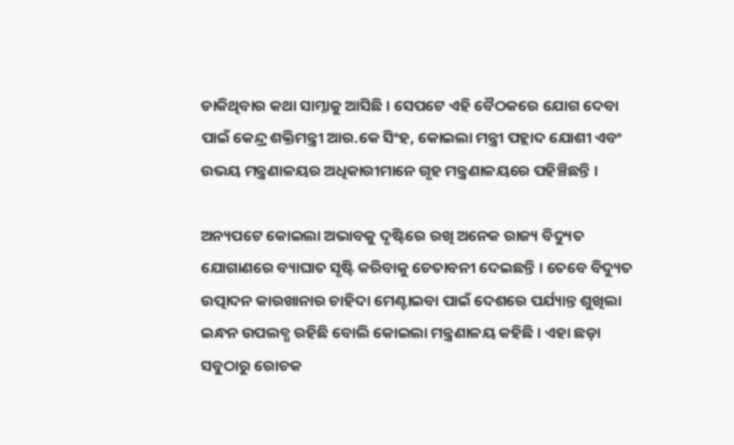ଡାକିଥିବାର କଥା ସାମ୍ନାକୁ ଆସିଛି । ସେପଟେ ଏହି ବୈଠକରେ ଯୋଗ ଦେବା ପାଇଁ କେନ୍ଦ୍ର ଶକ୍ତିମନ୍ତ୍ରୀ ଆର.କେ ସିଂହ, କୋଇଲା ମନ୍ତ୍ରୀ ପହ୍ଲାଦ ଯୋଶୀ ଏବଂ ଉଭୟ ମନ୍ତ୍ରଣାଳୟର ଅଧିକାରୀମାନେ ଗୃହ ମନ୍ତ୍ରଣାଳୟରେ ପହିଞ୍ଚିଛନ୍ତି ।

ଅନ୍ୟପଟେ କୋଇଲା ଅଭାବକୁ ଦୃଷ୍ଟିରେ ରଖି ଅନେକ ରାଜ୍ୟ ବିଦ୍ୟୁତ ଯୋଗାଣରେ ବ୍ୟାଘାତ ସୃଷ୍ଟି କରିବାକୁ ଚେତାବନୀ ଦେଇଛନ୍ତି । ତେବେ ବିଦ୍ୟୁତ ଉତ୍ପାଦନ କାରଖାନାର ଚାହିଦା ମେଣ୍ଟାଇବା ପାଇଁ ଦେଶରେ ପର୍ଯ୍ୟାନ୍ତ ଶୁଖିଲା ଇନ୍ଧନ ଉପଲବ୍ଧ ରହିଛି ବୋଲି କୋଇଲା ମନ୍ତ୍ରଣାଳୟ କହିଛି । ଏହା ଛଡ଼ା ସବୁଠାରୁ ରୋଚକ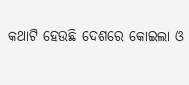କଥାଟି ହେଉଛି ଦେଶରେ କୋଇଲା ଓ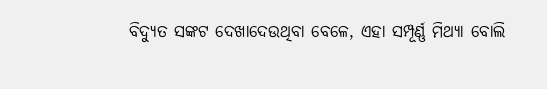ବିଦ୍ୟୁତ ସଙ୍କଟ ଦେଖାଦେଉଥିବା ବେଳେ, ଏହା ସମ୍ପୂର୍ଣ୍ଣ ମିଥ୍ୟା ବୋଲି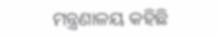ମନ୍ତ୍ରଣାଳୟ କହିଛି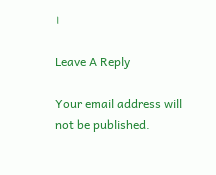।

Leave A Reply

Your email address will not be published.